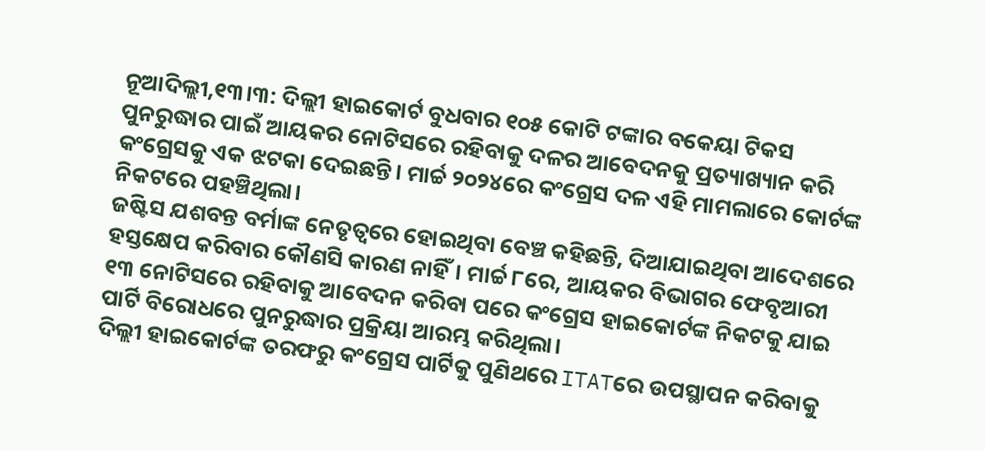ନୂଆଦିଲ୍ଲୀ,୧୩।୩: ଦିଲ୍ଲୀ ହାଇକୋର୍ଟ ବୁଧବାର ୧୦୫ କୋଟି ଟଙ୍କାର ବକେୟା ଟିକସ ପୁନରୁଦ୍ଧାର ପାଇଁ ଆୟକର ନୋଟିସରେ ରହିବାକୁ ଦଳର ଆବେଦନକୁ ପ୍ରତ୍ୟାଖ୍ୟାନ କରି କଂଗ୍ରେସକୁ ଏକ ଝଟକା ଦେଇଛନ୍ତି। ମାର୍ଚ୍ଚ ୨୦୨୪ରେ କଂଗ୍ରେସ ଦଳ ଏହି ମାମଲାରେ କୋର୍ଟଙ୍କ ନିକଟରେ ପହଞ୍ଚିଥିଲା।
ଜଷ୍ଟିସ ଯଶବନ୍ତ ବର୍ମାଙ୍କ ନେତୃତ୍ୱରେ ହୋଇଥିବା ବେଞ୍ଚ କହିଛନ୍ତି, ଦିଆଯାଇଥିବା ଆଦେଶରେ ହସ୍ତକ୍ଷେପ କରିବାର କୌଣସି କାରଣ ନାହିଁ। ମାର୍ଚ୍ଚ ୮ରେ, ଆୟକର ବିଭାଗର ଫେବୃଆରୀ ୧୩ ନୋଟିସରେ ରହିବାକୁ ଆବେଦନ କରିବା ପରେ କଂଗ୍ରେସ ହାଇକୋର୍ଟଙ୍କ ନିକଟକୁ ଯାଇ ପାର୍ଟି ବିରୋଧରେ ପୁନରୁଦ୍ଧାର ପ୍ରକ୍ରିୟା ଆରମ୍ଭ କରିଥିଲା।
ଦିଲ୍ଲୀ ହାଇକୋର୍ଟଙ୍କ ତରଫରୁ କଂଗ୍ରେସ ପାର୍ଟିକୁ ପୁଣିଥରେ ITATରେ ଉପସ୍ଥାପନ କରିବାକୁ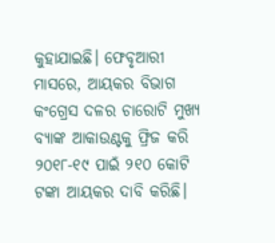କୁହାଯାଇଛି। ଫେବୃଆରୀ ମାସରେ, ଆୟକର ବିଭାଗ କଂଗ୍ରେସ ଦଳର ଚାରୋଟି ମୁଖ୍ୟ ବ୍ୟାଙ୍କ ଆକାଉଣ୍ଟକୁ ଫ୍ରିଜ କରି ୨୦୧୮-୧୯ ପାଇଁ ୨୧୦ କୋଟି ଟଙ୍କା ଆୟକର ଦାବି କରିଛି।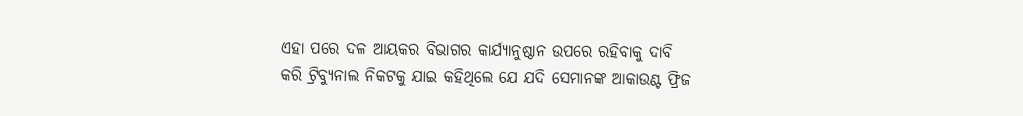ଏହା ପରେ ଦଳ ଆୟକର ବିଭାଗର କାର୍ଯ୍ୟାନୁଷ୍ଠାନ ଉପରେ ରହିବାକୁ ଦାବି କରି ଟ୍ରିବ୍ୟୁନାଲ ନିକଟକୁ ଯାଇ କହିଥିଲେ ଯେ ଯଦି ସେମାନଙ୍କ ଆକାଉଣ୍ଟ ଫ୍ରିଜ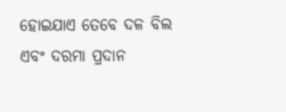ହୋଇଯାଏ ତେବେ ଦଳ ବିଲ ଏବଂ ଦରମା ପ୍ରଦାନ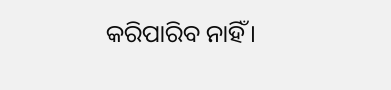କରିପାରିବ ନାହିଁ।